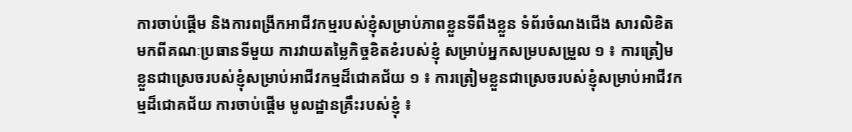ការចាប់ផ្ដើម និងការពង្រីកអាជីវកម្មរបស់ខ្ញុំសម្រាប់ភាពខ្លួនទីពឹងខ្លួន ទំព័រចំណងជើង សារលិខិតមកពីគណៈប្រធានទីមួយ ការវាយតម្លៃកិច្ចខិតខំរបស់ខ្ញុំ សម្រាប់អ្នកសម្របសម្រួល ១ ៖ ការត្រៀមខ្លួនជាស្រេចរបស់ខ្ញុំសម្រាប់អាជីវកម្មដ៏ជោគជ័យ ១ ៖ ការត្រៀមខ្លួនជាស្រេចរបស់ខ្ញុំសម្រាប់អាជីវកម្មដ៏ជោគជ័យ ការចាប់ផ្ដើម មូលដ្ឋានគ្រឹះរបស់ខ្ញុំ ៖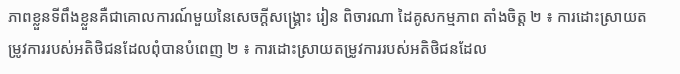ភាពខ្លួនទីពឹងខ្លួនគឺជាគោលការណ៍មួយនៃសេចក្ដីសង្គ្រោះ រៀន ពិចារណា ដៃគូសកម្មភាព តាំងចិត្ត ២ ៖ ការដោះស្រាយតម្រូវការរបស់អតិថិជនដែលពុំបានបំពេញ ២ ៖ ការដោះស្រាយតម្រូវការរបស់អតិថិជនដែល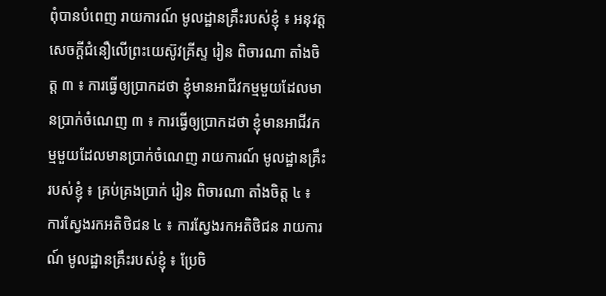ពុំបានបំពេញ រាយការណ៍ មូលដ្ឋានគ្រឹះរបស់ខ្ញុំ ៖ អនុវត្តសេចក្ដីជំនឿលើព្រះយេស៊ូវគ្រីស្ទ រៀន ពិចារណា តាំងចិត្ត ៣ ៖ ការធ្វើឲ្យប្រាកដថា ខ្ញុំមានអាជីវកម្មមួយដែលមានប្រាក់ចំណេញ ៣ ៖ ការធ្វើឲ្យប្រាកដថា ខ្ញុំមានអាជីវកម្មមួយដែលមានប្រាក់ចំណេញ រាយការណ៍ មូលដ្ឋានគ្រឹះរបស់ខ្ញុំ ៖ គ្រប់គ្រងប្រាក់ រៀន ពិចារណា តាំងចិត្ត ៤ ៖ ការស្វែងរកអតិថិជន ៤ ៖ ការស្វែងរកអតិថិជន រាយការណ៍ មូលដ្ឋានគ្រឹះរបស់ខ្ញុំ ៖ ប្រែចិ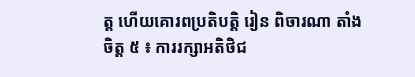ត្ត ហើយគោរពប្រតិបត្តិ រៀន ពិចារណា តាំងចិត្ត ៥ ៖ ការរក្សាអតិថិជ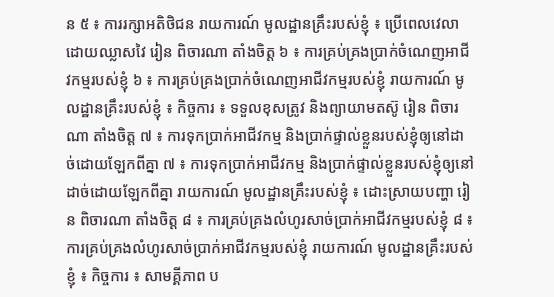ន ៥ ៖ ការរក្សាអតិថិជន រាយការណ៍ មូលដ្ឋានគ្រឹះរបស់ខ្ញុំ ៖ ប្រើពេលវេលាដោយឈ្លាសវៃ រៀន ពិចារណា តាំងចិត្ត ៦ ៖ ការគ្រប់គ្រងប្រាក់ចំណេញអាជីវកម្មរបស់ខ្ញុំ ៦ ៖ ការគ្រប់គ្រងប្រាក់ចំណេញអាជីវកម្មរបស់ខ្ញុំ រាយការណ៍ មូលដ្ឋានគ្រឹះរបស់ខ្ញុំ ៖ កិច្ចការ ៖ ទទួលខុសត្រូវ និងព្យាយាមតស៊ូ រៀន ពិចារណា តាំងចិត្ត ៧ ៖ ការទុកប្រាក់អាជីវកម្ម និងប្រាក់ផ្ទាល់ខ្លួនរបស់ខ្ញុំឲ្យនៅដាច់ដោយឡែកពីគ្នា ៧ ៖ ការទុកប្រាក់អាជីវកម្ម និងប្រាក់ផ្ទាល់ខ្លួនរបស់ខ្ញុំឲ្យនៅដាច់ដោយឡែកពីគ្នា រាយការណ៍ មូលដ្ឋានគ្រឹះរបស់ខ្ញុំ ៖ ដោះស្រាយបញ្ហា រៀន ពិចារណា តាំងចិត្ត ៨ ៖ ការគ្រប់គ្រងលំហូរសាច់ប្រាក់អាជីវកម្មរបស់ខ្ញុំ ៨ ៖ ការគ្រប់គ្រងលំហូរសាច់ប្រាក់អាជីវកម្មរបស់ខ្ញុំ រាយការណ៍ មូលដ្ឋានគ្រឹះរបស់ខ្ញុំ ៖ កិច្ចការ ៖ សាមគ្គីភាព ប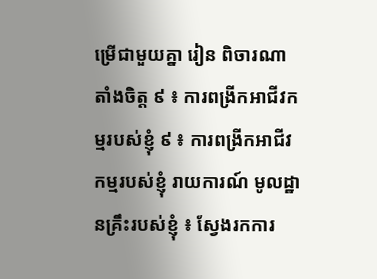ម្រើជាមួយគ្នា រៀន ពិចារណា តាំងចិត្ត ៩ ៖ ការពង្រីកអាជីវកម្មរបស់ខ្ញុំ ៩ ៖ ការពង្រីកអាជីវកម្មរបស់ខ្ញុំ រាយការណ៍ មូលដ្ឋានគ្រឹះរបស់ខ្ញុំ ៖ ស្វែងរកការ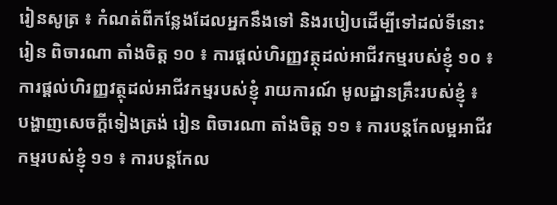រៀនសូត្រ ៖ កំណត់ពីកន្លែងដែលអ្នកនឹងទៅ និងរបៀបដើម្បីទៅដល់ទីនោះ រៀន ពិចារណា តាំងចិត្ត ១០ ៖ ការផ្តល់ហិរញ្ញវត្ថុដល់អាជីវកម្មរបស់ខ្ញុំ ១០ ៖ ការផ្តល់ហិរញ្ញវត្ថុដល់អាជីវកម្មរបស់ខ្ញុំ រាយការណ៍ មូលដ្ឋានគ្រឹះរបស់ខ្ញុំ ៖ បង្ហាញសេចក្តីទៀងត្រង់ រៀន ពិចារណា តាំងចិត្ត ១១ ៖ ការបន្តកែលម្អអាជីវកម្មរបស់ខ្ញុំ ១១ ៖ ការបន្តកែល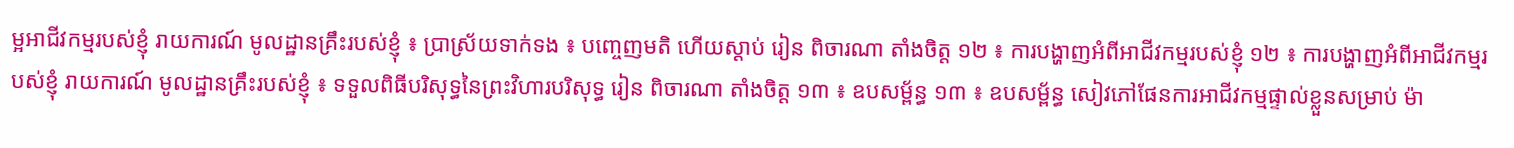ម្អអាជីវកម្មរបស់ខ្ញុំ រាយការណ៍ មូលដ្ឋានគ្រឹះរបស់ខ្ញុំ ៖ ប្រាស្រ័យទាក់ទង ៖ បញ្ចេញមតិ ហើយស្ដាប់ រៀន ពិចារណា តាំងចិត្ត ១២ ៖ ការបង្ហាញអំពីអាជីវកម្មរបស់ខ្ញុំ ១២ ៖ ការបង្ហាញអំពីអាជីវកម្មរបស់ខ្ញុំ រាយការណ៍ មូលដ្ឋានគ្រឹះរបស់ខ្ញុំ ៖ ទទួលពិធីបរិសុទ្ធនៃព្រះវិហារបរិសុទ្ធ រៀន ពិចារណា តាំងចិត្ត ១៣ ៖ ឧបសម្ព័ន្ធ ១៣ ៖ ឧបសម្ព័ន្ធ សៀវភៅផែនការអាជីវកម្មផ្ទាល់ខ្លួនសម្រាប់ ម៉ា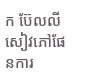ក ប៊ែលលី សៀវភៅផែនការ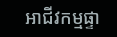អាជីវកម្មផ្ទា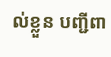ល់ខ្លួន បញ្ជីពា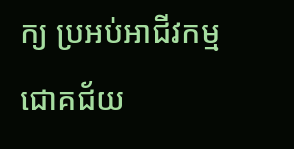ក្យ ប្រអប់អាជីវកម្មជោគជ័យ